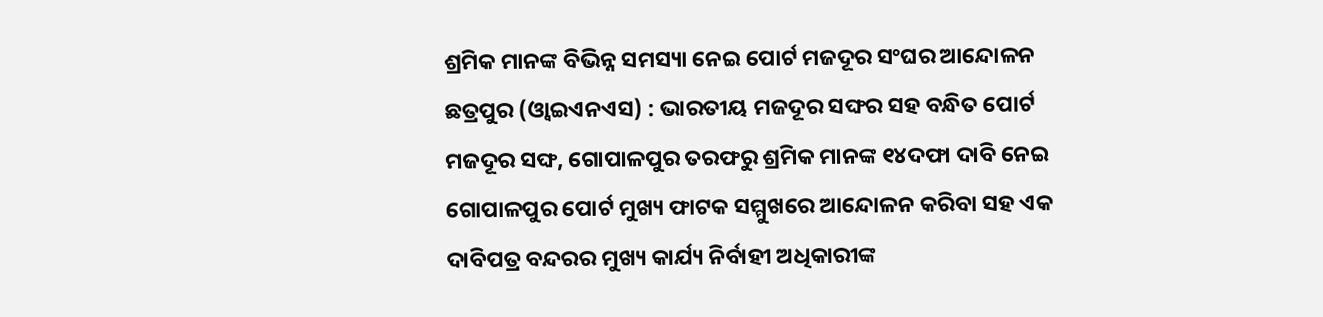ଶ୍ରମିକ ମାନଙ୍କ ବିଭିନ୍ନ ସମସ୍ୟା ନେଇ ପୋର୍ଟ ମଜଦୂର ସଂଘର ଆନ୍ଦୋଳନ
ଛତ୍ରପୁର (ଓ୍ବାଇଏନଏସ) : ଭାରତୀୟ ମଜଦୂର ସଙ୍ଘର ସହ ବନ୍ଧିତ ପୋର୍ଟ ମଜଦୂର ସଙ୍ଘ, ଗୋପାଳପୁର ତରଫରୁ ଶ୍ରମିକ ମାନଙ୍କ ୧୪ଦଫା ଦାବି ନେଇ ଗୋପାଳପୁର ପୋର୍ଟ ମୁଖ୍ୟ ଫାଟକ ସମ୍ମୁଖରେ ଆନ୍ଦୋଳନ କରିବା ସହ ଏକ ଦାବିପତ୍ର ବନ୍ଦରର ମୁଖ୍ୟ କାର୍ଯ୍ୟ ନିର୍ବାହୀ ଅଧିକାରୀଙ୍କ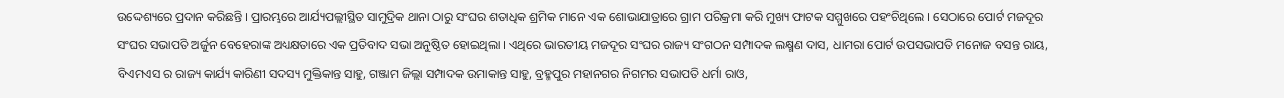ଉଦ୍ଦେଶ୍ୟରେ ପ୍ରଦାନ କରିଛନ୍ତି । ପ୍ରାରମ୍ଭରେ ଆର୍ଯ୍ୟପଲ୍ଲୀସ୍ଥିତ ସାମୁଦ୍ରିକ ଥାନା ଠାରୁ ସଂଘର ଶତାଧିକ ଶ୍ରମିକ ମାନେ ଏକ ଶୋଭାଯାତ୍ରାରେ ଗ୍ରାମ ପରିକ୍ରମା କରି ମୁଖ୍ୟ ଫାଟକ ସମ୍ମୁଖରେ ପହଂଚିଥିଲେ । ସେଠାରେ ପୋର୍ଟ ମଜଦୂର ସଂଘର ସଭାପତି ଅର୍ଜୁନ ବେହେରାଙ୍କ ଅଧ୍ୟକ୍ଷତାରେ ଏକ ପ୍ରତିବାଦ ସଭା ଅନୁଷ୍ଠିତ ହୋଇଥିଲା । ଏଥିରେ ଭାରତୀୟ ମଜଦୂର ସଂଘର ରାଜ୍ୟ ସଂଗଠନ ସମ୍ପାଦକ ଲକ୍ଷ୍ମଣ ଦାସ, ଧାମରା ପୋର୍ଟ ଉପସଭାପତି ମନୋଜ ବସନ୍ତ ରାୟ, ବିଏମଏସ ର ରାଜ୍ୟ କାର୍ଯ୍ୟ କାରିଣୀ ସଦସ୍ୟ ମୁକ୍ତିକାନ୍ତ ସାହୁ, ଗଞ୍ଜାମ ଜିଲ୍ଲା ସମ୍ପାଦକ ଉମାକାନ୍ତ ସାହୁ, ବ୍ରହ୍ମପୁର ମହାନଗର ନିଗମର ସଭାପତି ଧର୍ମା ରାଓ,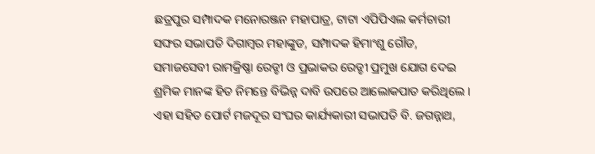ଛତ୍ରପୁର ସମ୍ପାଦକ ମନୋରଞ୍ଜନ ମହାପାତ୍ର, ଟାଟା ଏପିପିଏଲ କର୍ମଚାରୀ ସଙ୍ଘର ସଭାପତି ଦିଗାମ୍ବର ମହାଙ୍କୁଡ, ସମ୍ପାଦକ ହିମାଂଶୁ ଗୌଡ, ସମାଜସେବୀ ରାମକ୍ରିଷ୍ଣା ରେଡ୍ଡୀ ଓ ପ୍ରଭାକର ରେଡ୍ଡୀ ପ୍ରମୁଖ ଯୋଗ ଦେଇ ଶ୍ରମିକ ମାନଙ୍କ ହିତ ନିମନ୍ତେ ବିଭିନ୍ନ ଦାବି ଉପରେ ଆଲୋକପାତ କରିଥିଲେ । ଏହା ସହିତ ପୋର୍ଟ ମଜଦୂର ସଂଘର କାର୍ଯ୍ୟକାରୀ ସଭାପତି ବି. ଜଗନ୍ନାଥ,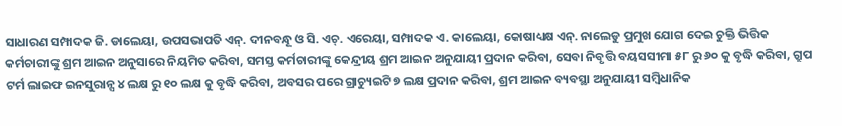ସାଧାରଣ ସମ୍ପାଦକ ଜି. ଡାଲେୟା, ଉପସଭାପତି ଏନ୍. ଦୀନବନ୍ଧୂ ଓ ସି. ଏଚ୍. ଏରେୟା, ସମ୍ପାଦକ ଏ. କାଲେୟା, କୋଷାଧ୍ୟକ୍ଷ ଏନ୍. ନାଲେଡୁ ପ୍ରମୁଖ ଯୋଗ ଦେଇ ଚୁକ୍ତି ଭିତ୍ତିକ କର୍ମଚାରୀଙ୍କୁ ଶ୍ରମ ଆଇନ ଅନୁସାରେ ନିୟମିତ କରିବା, ସମସ୍ତ କର୍ମଚାରୀଙ୍କୁ କେନ୍ଦ୍ରୀୟ ଶ୍ରମ ଆଇନ ଅନୁଯାୟୀ ପ୍ରଦାନ କରିବା, ସେବା ନିବୃତ୍ତି ବୟସସୀମା ୫୮ ରୁ ୬୦ କୁ ବୃଦ୍ଧି କରିବା, ଗ୍ରୁପ ଟର୍ମ ଲାଇଫ ଇନସୁରାନ୍ସ ୪ ଲକ୍ଷ ରୁ ୧୦ ଲକ୍ଷ କୁ ବୃଦ୍ଧି କରିବା, ଅବସର ପରେ ଗ୍ରାଚ୍ୟୁଇଟି ୭ ଲକ୍ଷ ପ୍ରଦାନ କରିବା, ଶ୍ରମ ଆଇନ ବ୍ୟବସ୍ଥା ଅନୁଯାୟୀ ସମ୍ବିଧାନିକ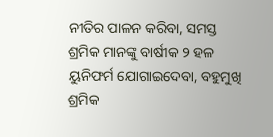ନୀତିର ପାଳନ କରିବା, ସମସ୍ତ ଶ୍ରମିକ ମାନଙ୍କୁ ବାର୍ଷୀକ ୨ ହଳ ୟୁନିଫର୍ମ ଯୋଗାଇଦେବା, ବହୁମୁଖି ଶ୍ରମିକ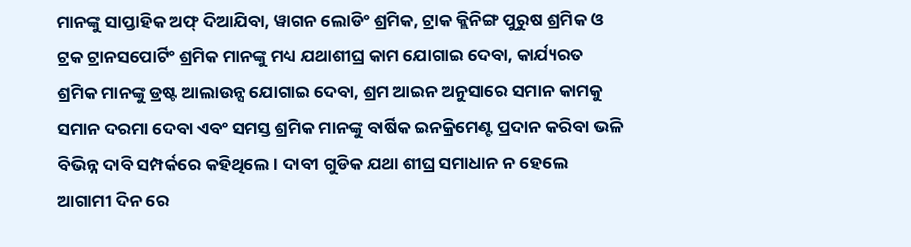ମାନଙ୍କୁ ସାପ୍ତାହିକ ଅଫ୍ ଦିଆଯିବା, ୱାଗନ ଲୋଡିଂ ଶ୍ରମିକ, ଟ୍ରାକ କ୍ଲିନିଙ୍ଗ ପୁରୁଷ ଶ୍ରମିକ ଓ ଟ୍ରକ ଟ୍ରାନସପୋର୍ଟିଂ ଶ୍ରମିକ ମାନଙ୍କୁ ମଧ୍ୟ ଯଥାଶୀଘ୍ର କାମ ଯୋଗାଇ ଦେବା, କାର୍ଯ୍ୟରତ ଶ୍ରମିକ ମାନଙ୍କୁ ଡ୍ରଷ୍ଟ ଆଲାଉନ୍ସ ଯୋଗାଇ ଦେବା, ଶ୍ରମ ଆଇନ ଅନୁସାରେ ସମାନ କାମକୁ ସମାନ ଦରମା ଦେବା ଏବଂ ସମସ୍ତ ଶ୍ରମିକ ମାନଙ୍କୁ ବାର୍ଷିକ ଇନକ୍ରିମେଣ୍ଟ ପ୍ରଦାନ କରିବା ଭଳି ବିଭିନ୍ନ ଦାବି ସମ୍ପର୍କରେ କହିଥିଲେ । ଦାବୀ ଗୁଡିକ ଯଥା ଶୀଘ୍ର ସମାଧାନ ନ ହେଲେ ଆଗାମୀ ଦିନ ରେ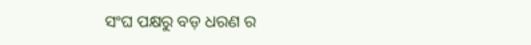ସଂଘ ପକ୍ଷରୁ ବଡ଼ ଧରଣ ର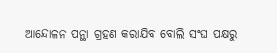ଆନ୍ଦୋଳନ ପନ୍ଥା ଗ୍ରହଣ କରାଯିବ ବୋଲି ସଂଘ ପକ୍ଷରୁ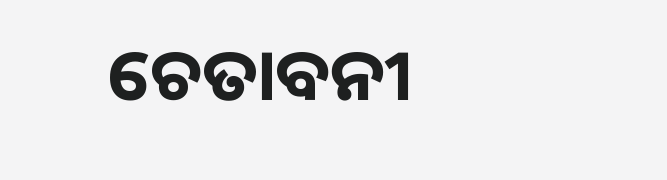ଚେତାବନୀ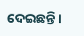ଦେଇଛନ୍ତି ।